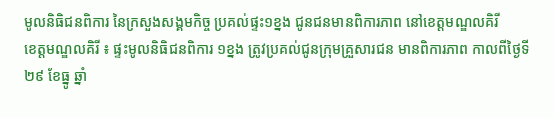មូលនិធិជនពិការ នៃក្រសួងសង្គមកិច្ច ប្រគល់ផ្ទះ១ខ្នង ជូនជនមានពិការភាព នៅខេត្តមណ្ឌលគិរី
ខេត្តមណ្ឌលគិរី ៖ ផ្ទះមូលនិធិជនពិការ ១ខ្នង ត្រូវប្រគល់ជូនក្រុមគ្រួសារជន មានពិការភាព កាលពីថ្ងៃទី២៩ ខែធ្នូ ឆ្នាំ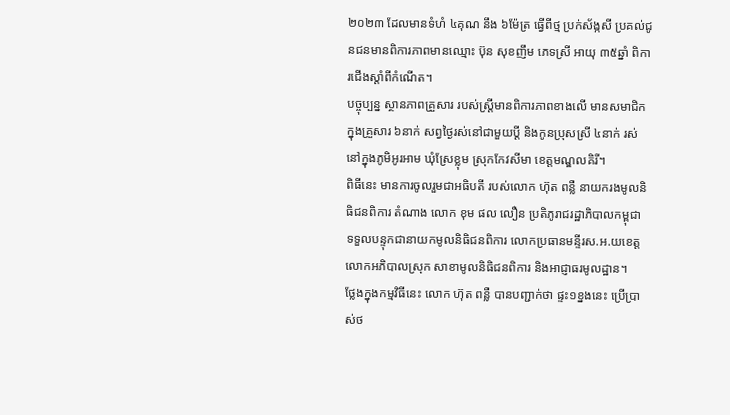២០២៣ ដែលមានទំហំ ៤គុណ នឹង ៦ម៉ែត្រ ធ្វើពីថ្ម ប្រក់ស័ង្កសី ប្រគល់ជូនជនមានពិការភាពមានឈ្មោះ ប៊ុន សុខញឹម ភេទស្រី អាយុ ៣៥ឆ្នាំ ពិការជើងស្តាំពីកំណើត។
បច្ចុប្បន្ន ស្ថានភាពគ្រួសារ របស់ស្ត្រីមានពិការភាពខាងលើ មានសមាជិកក្នុងគ្រួសារ ៦នាក់ សព្វថ្ងៃរស់នៅជាមួយប្ដី និងកូនប្រុសស្រី ៤នាក់ រស់នៅក្នុងភូមិអូរអាម ឃុំស្រែខ្លុម ស្រុកកែវសីមា ខេត្តមណ្ឌលគិរី។
ពិធីនេះ មានការចូលរួមជាអធិបតី របស់លោក ហ៊ុត ពន្លឺ នាយករងមូលនិធិជនពិការ តំណាង លោក ខុម ផល លឿន ប្រតិភូរាជរដ្ឋាភិបាលកម្ពុជា ទទួលបន្ទុកជានាយកមូលនិធិជនពិការ លោកប្រធានមន្ទីរស.អ.យខេត្ត លោកអភិបាលស្រុក សាខាមូលនិធិជនពិការ និងអាជ្ញាធរមូលដ្ឋាន។
ថ្លែងក្នុងកម្មវិធីនេះ លោក ហ៊ុត ពន្លឺ បានបញ្ជាក់ថា ផ្ទះ១ខ្នងនេះ ប្រើប្រាស់ថ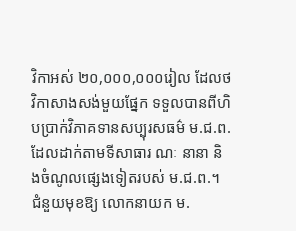វិកាអស់ ២០,០០០,០០០រៀល ដែលថវិកាសាងសង់មួយផ្នែក ទទួលបានពីហិបប្រាក់វិភាគទានសប្បុរសធម៌ ម.ជ.ព.ដែលដាក់តាមទីសាធារ ណៈ នានា និងចំណូលផ្សេងទៀតរបស់ ម.ជ.ព.។
ជំនួយមុខឱ្យ លោកនាយក ម.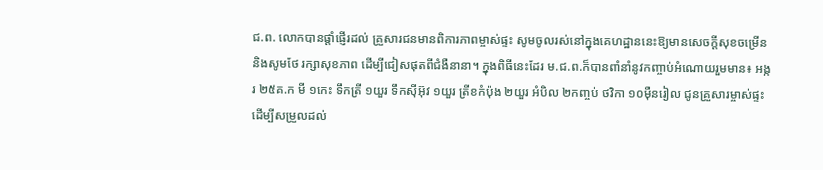ជ.ព. លោកបានផ្តាំផ្ញើរដល់ គ្រួសារជនមានពិការភាពម្ចាស់ផ្ទះ សូមចូលរស់នៅក្នុងគេហដ្ឋាននេះឱ្យមានសេចក្តីសុខចម្រើន និងសូមថែ រក្សាសុខភាព ដើម្បីជៀសផុតពីជំងឺនានា។ ក្នុងពិធីនេះដែរ ម.ជ.ព.ក៏បានពាំនាំនូវកញ្ចាប់អំណោយរួមមាន៖ អង្ករ ២៥គ.ក មី ១កេះ ទឹកត្រី ១យួរ ទឹកស៊ីអ៊ុវ ១យួរ ត្រីខកំប៉ុង ២យួរ អំបិល ២កញ្ចប់ ថវិកា ១០ម៉ឺនរៀល ជូនគ្រួសារម្ចាស់ផ្ទះ ដើម្បីសម្រួលដល់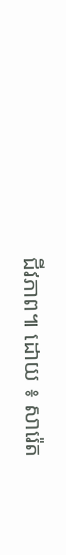ជីវភាព៕ ដោយ ៖ សារ៉េត